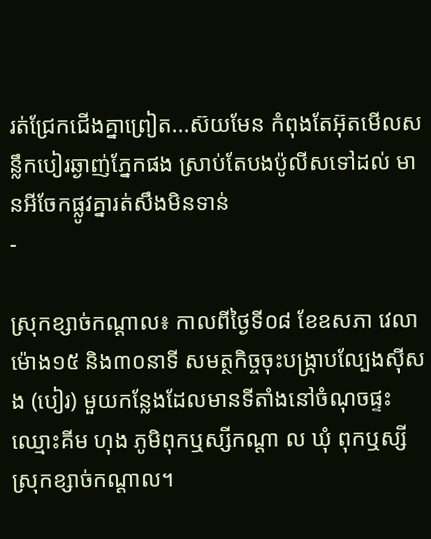រត់ជ្រែកជើងគ្នាព្រៀត...ស៊យមែន កំពុងតែអ៊ុតមើលសន្លឹកបៀរឆ្ងាញ់ភ្នែកផង ស្រាប់តែបងប៉ូលីសទៅដល់ មានអីចែកផ្លូវគ្នារត់សឹងមិនទាន់
-

ស្រុកខ្សាច់កណ្ដាល៖ កាលពីថ្ងៃទី០៨ ខែឧសភា វេលាម៉ោង១៥ និង៣០នាទី សមត្ថកិច្ចចុះបង្រ្កាបល្បែងស៊ីសង (បៀរ) មួយកន្លែងដែលមានទីតាំងនៅចំណុចផ្ទះឈ្មោះគីម ហុង ភូមិពុកឬស្សីកណ្តា ល ឃុំ ពុកឬស្សី ស្រុកខ្សាច់កណ្ដាល។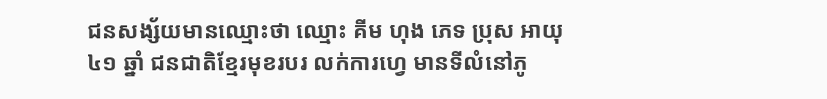ជនសង្ស័យមានឈ្មោះថា ឈ្មោះ គីម ហុង ភេទ ប្រុស អាយុ៤១ ឆ្នាំ ជនជាតិខ្មែរមុខរបរ លក់ការហ្វេ មានទីលំនៅភូ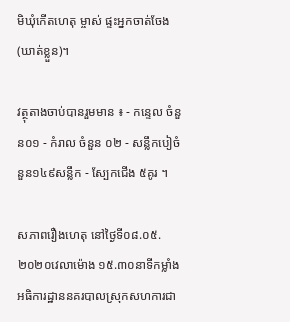មិឃុំកើតហេតុ ម្ចាស់ ផ្ទះអ្នកចាត់ចែង (ឃាត់ខ្លួន)។

វត្ថុតាងចាប់បានរួមមាន ៖ - កន្ទេល ចំនួន០១ - កំរាល ចំនួន ០២ - សន្លឹកបៀចំនួន១៤៩សន្លឹក - ស្បែកជើង ៥គូរ ។

សភាពរឿងហេតុ នៅថ្ងៃទី០៨.០៥.២០២០វេលាម៉ោង ១៥.៣០នាទីកម្លាំងអធិការដ្ឋាននគរបាលស្រុកសហការជា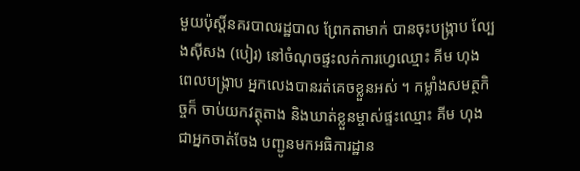មួយប៉ុស្តិ៍នគរបាលរដ្ឋបាល ព្រែកតាមាក់ បានចុះបង្ក្រាប ល្បែងស៊ីសង (បៀរ) នៅចំណុចផ្ទះលក់ការហ្វេឈ្មោះ គីម ហុង ពេលបង្ក្រាប អ្នកលេងបានរត់គេចខ្លួនអស់ ។ កម្លាំងសមត្ថកិច្ចក៏ ចាប់យកវត្ថុតាង និងឃាត់ខ្លួនម្ចាស់ផ្ទះឈ្មោះ គីម ហុង ជាអ្នកចាត់ចែង បញ្ជូនមកអធិការដ្ឋាន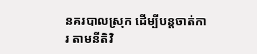នគរបាលស្រុក ដើម្បីបន្តចាត់ការ តាមនីតិវិ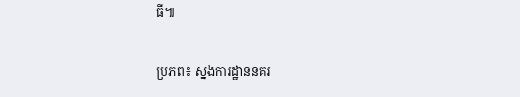ធី៕

ប្រភព៖ ស្នងការដ្ឋាននគរ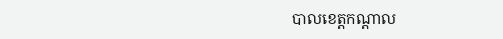បាលខេត្តកណ្តាល